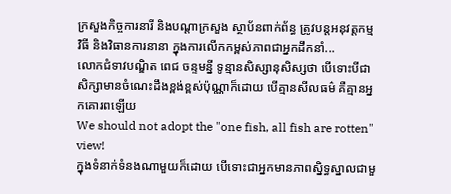ក្រសួងកិច្ចការនារី និងបណ្តាក្រសួង ស្ថាប័នពាក់ព័ន្ធ ត្រូវបន្តអនុវត្តកម្មវិធី និងវិធានការនានា ក្នុងការលើកកម្ពស់ភាពជាអ្នកដឹកនាំ...
លោកជំទាវបណ្ឌិត ពេជ ចន្ទមន្នី ទូន្មានសិស្សានុសិស្សថា បើទោះបីជាសិក្សាមានចំណេះដឹងខ្ពង់ខ្ពស់ប៉ុណ្ណាក៏ដោយ បើគ្មានសីលធម៌ គឺគ្មានអ្នកគោរពឡើយ
We should not adopt the "one fish, all fish are rotten" view!
ក្នុងទំនាក់ទំនងណាមួយក៏ដោយ បើទោះជាអ្នកមានភាពស្និទ្ធស្នាលជាមួ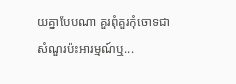យគ្នាបែបណា គួរពុំគួរកុំចោទជាសំណួរប៉ះអារម្មណ៍ឬ...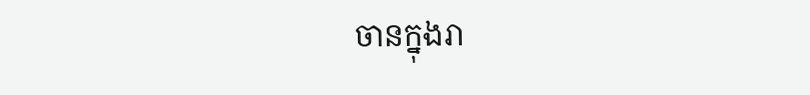ចានក្នុងរា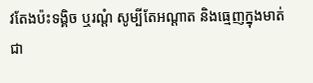វតែងប៉ះទង្គិច ឬរណ្ដំ សូម្បីតែអណ្ដាត និងធ្មេញក្នុងមាត់ជា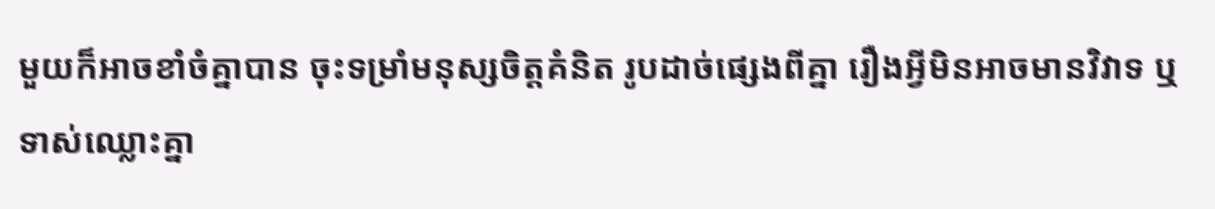មួយក៏អាចខាំចំគ្នាបាន ចុះទម្រាំមនុស្សចិត្តគំនិត រូបដាច់ផ្សេងពីគ្នា រឿងអ្វីមិនអាចមានវិវាទ ឬទាស់ឈ្លោះគ្នា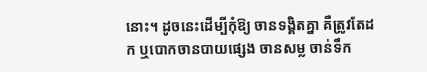នោះ។ ដូចនេះដើម្បីកុំឱ្យ ចានទង្គិតគ្នា គឺត្រូវតែដក ឬបោកចានបាយផ្សេង ចានសម្ល ចាន់ទឹក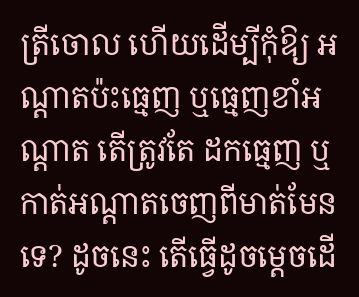ត្រីចោល ហើយដើម្បីកុំឱ្យ អណ្ដាតប៉ះធ្មេញ ឬធ្មេញខាំអណ្ដាត តើត្រូវតែ ដកធ្មេញ ឬកាត់អណ្ដាតចេញពីមាត់មែនទេ? ដូចនេះ តើធ្វើដូចម្ដេចដើ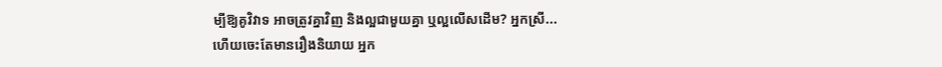ម្បីឱ្យគូវិវាទ អាចត្រូវគ្នាវិញ និងល្អជាមួយគ្នា ឬល្អលើសដើម? អ្នកស្រី...
ហើយចេះតែមានរឿងនិយាយ អ្នក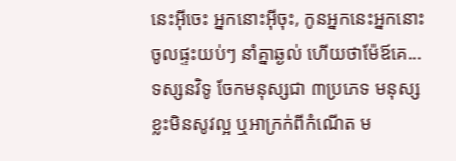នេះអ៊ីចេះ អ្នកនោះអ៊ីចុះ, កូនអ្នកនេះអ្នកនោះ ចូលផ្ទះយប់ៗ នាំគ្នាឆ្ងល់ ហើយថាម៉ែឪគេ...
ទស្សនវិទូ ចែកមនុស្សជា ៣ប្រភេទ មនុស្សខ្លះមិនសូវល្អ ឬអាក្រក់ពីកំណើត ម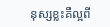នុស្សខ្លះគឺល្អពី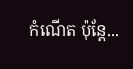កំណើត ប៉ុន្តែ...